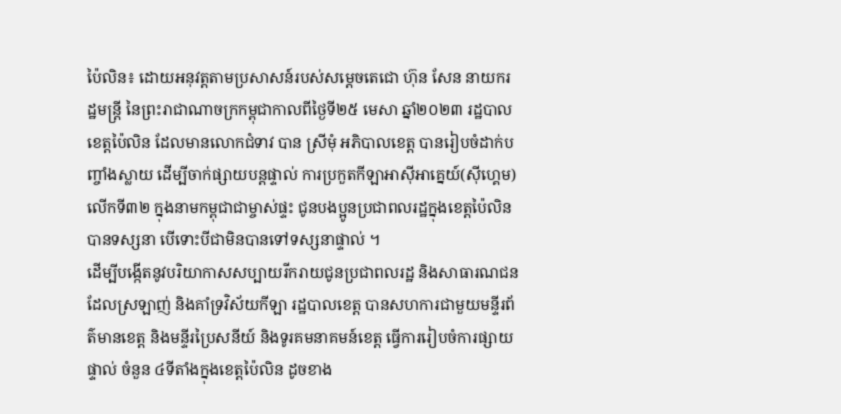ប៉ៃលិន៖ ដោយអនុវត្តតាមប្រសាសន៍របស់សម្តេចតេជោ ហ៊ុន សែន នាយករដ្ឋមន្ត្រី នៃព្រះរាជាណាចក្រកម្ពុជាកាលពីថ្ងៃទី២៥ មេសា ឆ្នាំ២០២៣ រដ្ឋបាលខេត្តប៉ៃលិន ដែលមានលោកជំទាវ បាន ស្រីមុំ អភិបាលខេត្ត បានរៀបចំដាក់បញ្ចាំងស្លាយ ដើម្បីចាក់ផ្សាយបន្តផ្ទាល់ ការប្រកួតកីឡាអាស៊ីអាគ្នេយ៍(ស៊ីហ្គេម) លើកទី៣២ ក្នុងនាមកម្ពុជាជាម្ចាស់ផ្ទះ ជូនបងប្អូនប្រជាពលរដ្ឋក្នុងខេត្តប៉ៃលិន បានទស្សនា បើទោះបីជាមិនបានទៅទស្សនាផ្ទាល់ ។
ដើម្បីបង្កើតនូវបរិយាកាសសប្បាយរីករាយជូនប្រជាពលរដ្ឋ និងសាធារណជន ដែលស្រឡាញ់ និងគាំទ្រវិស័យកីឡា រដ្ឋបាលខេត្ត បានសហការជាមួយមន្ទីរព័ត៌មានខេត្ត និងមន្ទីរប្រៃសនីយ៍ និងទូរគមនាគមន៍ខេត្ត ធ្វើការរៀបចំការផ្សាយផ្ទាល់ ចំនួន ៤ទីតាំងក្នុងខេត្តប៉ៃលិន ដូចខាង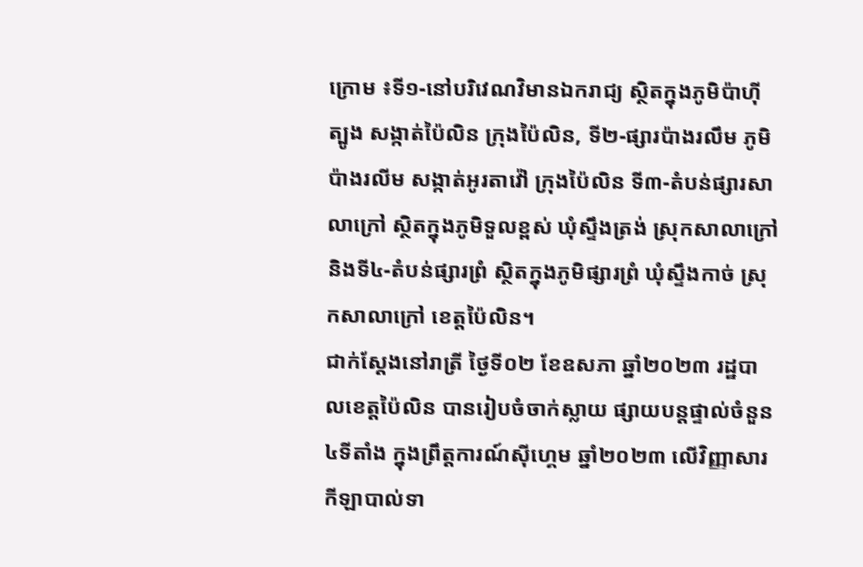ក្រោម ៖ទី១-នៅបរិវេណវិមានឯករាជ្យ ស្ថិតក្នុងភូមិប៉ាហ៊ីត្បូង សង្កាត់ប៉ៃលិន ក្រុងប៉ៃលិន, ទី២-ផ្សារប៉ាងរលឹម ភូមិប៉ាងរលីម សង្កាត់អូរតាវ៉ៅ ក្រុងប៉ៃលិន ទី៣-តំបន់ផ្សារសាលាក្រៅ ស្ថិតក្នុងភូមិទួលខ្ពស់ ឃុំស្ទឹងត្រង់ ស្រុកសាលាក្រៅ និងទី៤-តំបន់ផ្សារព្រំ ស្ថិតក្នុងភូមិផ្សារព្រំ ឃុំស្ទឹងកាច់ ស្រុកសាលាក្រៅ ខេត្តប៉ៃលិន។
ជាក់ស្តែងនៅរាត្រី ថ្ងៃទី០២ ខែឧសភា ឆ្នាំ២០២៣ រដ្ឋបាលខេត្តប៉ៃលិន បានរៀបចំចាក់ស្លាយ ផ្សាយបន្តផ្ទាល់ចំនួន ៤ទីតាំង ក្នុងព្រឹត្តការណ៍ស៊ីហ្គេម ឆ្នាំ២០២៣ លើវិញ្ញាសារ កីឡាបាល់ទា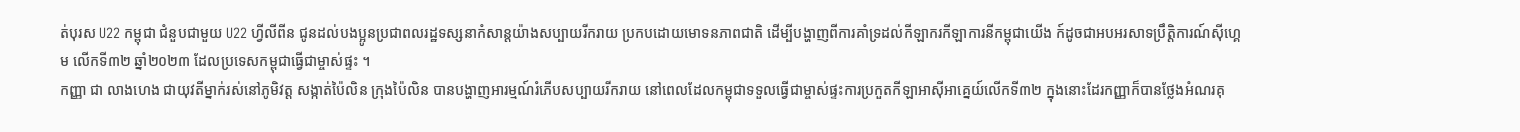ត់បុរស U22 កម្ពុជា ជំនួបជាមួយ U22 ហ្វីលីពីន ជូនដល់បងប្អូនប្រជាពលរដ្ឋទស្សនាកំសាន្តយ៉ាងសប្បាយរីករាយ ប្រកបដោយមោទនភាពជាតិ ដើម្បីបង្ហាញពីការគាំទ្រដល់កីឡាករកីឡាការនីកម្ពុជាយើង ក៍ដូចជាអបអរសាទប្រឹត្តិការណ៍ស៊ីហ្គេម លើកទី៣២ ឆ្នាំ២០២៣ ដែលប្រទេសកម្ពុជាធ្វើជាម្ចាស់ផ្ទះ ។
កញ្ញា ជា លាងហេង ជាយុវតីម្នាក់រស់នៅភូមិវត្ត សង្កាត់ប៉ៃលិន ក្រុងប៉ៃលិន បានបង្ហាញអារម្មណ៍រំភើបសប្បាយរីករាយ នៅពេលដែលកម្ពុជាទទួលធ្វើជាម្ចាស់ផ្ទះការប្រកួតកីឡាអាស៊ីអាគ្នេយ៍លើកទី៣២ ក្នុងនោះដែរកញ្ញាក៏បានថ្លែងអំណរគុ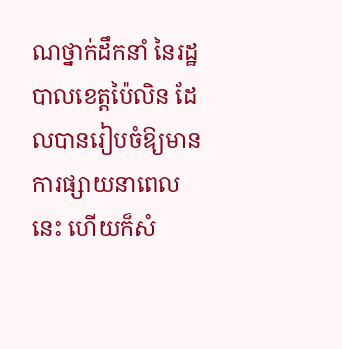ណថ្នាក់ដឹកនាំ នៃរដ្ឋបាលខេត្តប៉ៃលិន ដែលបានរៀបចំឱ្យមានការផ្សាយនាពេលនេះ ហើយក៏សំ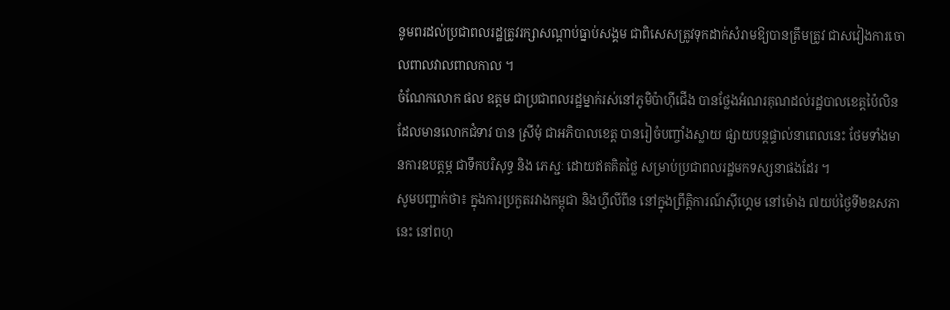នូមពរដល់ប្រជាពលរដ្ឋត្រូវរក្សាសណ្តាប់ធ្នាប់សង្គម ជាពិសេសត្រូវទុកដាក់សំរាមឱ្យបានត្រឹមត្រូវ ជាសវៀងការចោលពាលវាលពាលកាល ។
ចំណែកលោក ផល ឧត្តម ជាប្រជាពលរដ្ឋម្នាក់រស់នៅភូមិប៉ាហ៊ីជើង បានថ្លែងអំណរគុណដល់រដ្ឋបាលខេត្តប៉ៃលិន ដែលមានលោកជំទាវ បាន ស្រីមុំ ជាអភិបាលខេត្ត បានរៀចំបញ្ចាំងស្លាយ ផ្សាយបន្តផ្ទាល់នាពេលនេះ ថែមទាំងមានការឧបត្ភម្ភ ជាទឹកបរិសុទ្ធ និង ភេស្ជៈ ដោយឥតគិតថ្លៃ សម្រាប់ប្រជាពលរដ្ឋមកទស្សនាផងដែរ ។
សូមបញ្ជាក់ថា៖ ក្នុងការប្រកួតរវាងកម្ពុជា និងហ្វីលីពីន នៅក្នុងព្រឹត្តិការណ៍ស៊ីហ្គេម នៅម៉ោង ៧យប់ថ្ងៃទី២ឧសភានេះ នៅពហុ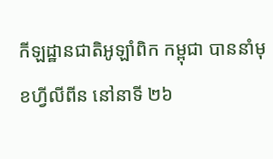កីឡដ្ឋានជាតិអូឡាំពិក កម្ពុជា បាននាំមុខហ្វីលីពីន នៅនាទី ២៦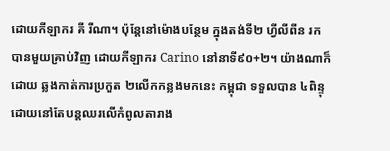ដោយកីឡាករ គី រីណា។ ប៉ុន្តែនៅម៉ោងបន្ថែម ក្នុងតង់ទី២ ហ្វីលីពីន រកបានមួយគ្រាប់វិញ ដោយកីឡាករ Carino នៅនាទី៩០+២។ យ៉ាងណាក៏ដោយ ឆ្លងកាត់ការប្រកួត ២លើកកន្លងមកនេះ កម្ពុជា ទទួលបាន ៤ពិន្ទុ ដោយនៅតែបន្តឈរលើកំពូលតារាង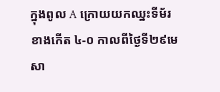ក្នុងពូល A ក្រោយយកឈ្នះទីម័រខាងកើត ៤-០ កាលពីថ្ងៃទី២៩មេសា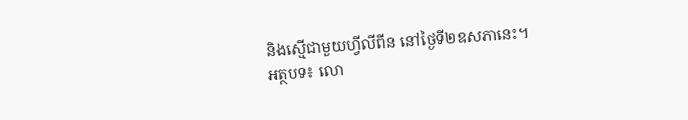និងស្មើជាមួយហ្វីលីពីន នៅថ្ងៃទី២ឧសភានេះ។
អត្ថបទ៖ លោ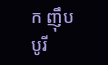ក ញ៉ឹប បូរី